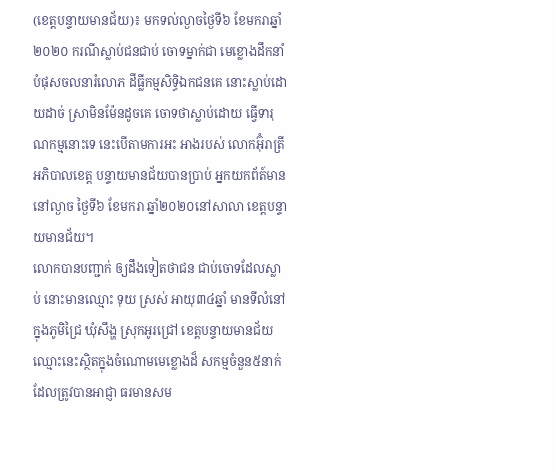(ខេត្តបន្ទាយមានជ័យ)៖ មកទល់ល្ងាចថ្ងៃទី៦ ខែមករាឆ្នាំ២០២០ ករណីស្លាប់ជនជាប់ ចោទម្នាក់ជា មេខ្លោងដឹកនាំ បំផុសចលនារំលោភ ដីធ្លីកម្មសិទ្ធិឯកជនគេ នោះស្លាប់ដោយដាច់ ស្រាមិនម៉ែនដូចគេ ចោទថាស្លាប់ដោយ ធ្វើទារុណកម្មនោះទេ នេះបើតាមការអះ អាងរបស់ លោកអ៊ុំរាត្រី អភិបាលខេត្ត បន្ទាយមានជ័យបានប្រាប់ អ្នកយកព័ត៍មាននៅល្ងាច ថ្ងៃទី៦ ខែមករា ឆ្នាំ២០២០នៅសាលា ខេត្តបន្ទាយមានជ័យ។
លោកបានបញ្ជាក់ ឲ្យដឹងទៀតថាជន ជាប់ចោទដែលស្លាប់ នោះមានឈ្មោះ ទុយ ស្រស់ អាយុ៣៤ឆ្នាំ មានទីលំនៅ ក្នុងភូមិជ្រៃ ឃុំសឹង្ហ ស្រុកអូរជ្រៅ ខេត្តបន្ទាយមានជ័យ ឈ្មោះនេះស្ថិតក្នុងចំណោមមេខ្លោងដ៏ សកម្មចំនួន៥នាក់ ដែលត្រូវបានអាជ្ញា ធរមានសម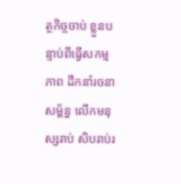ត្ថកិច្ចចាប់ ខ្លួនបន្ទាប់ពីធ្វើសកម្មភាព ដឹកនាំរចនាសម្ព័ន្ធ លើកមនុស្សរាប់ សិបរាប់រ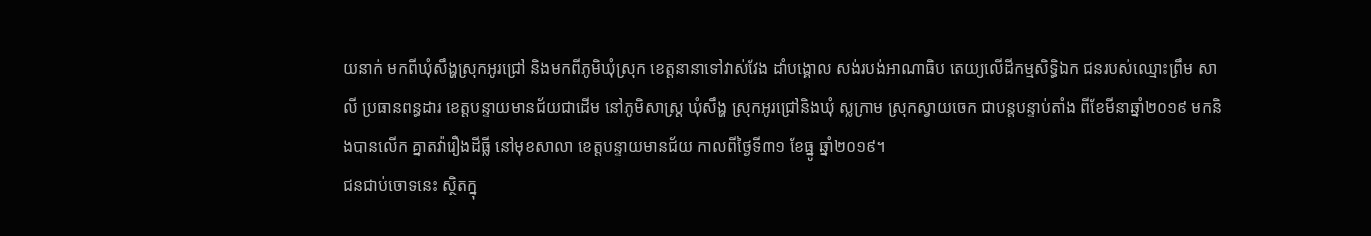យនាក់ មកពីឃុំសឹង្ហស្រុកអូរជ្រៅ និងមកពីភូមិឃុំស្រុក ខេត្តនានាទៅវាស់វែង ដាំបង្គោល សង់របង់អាណាធិប តេយ្យលើដីកម្មសិទ្ធិឯក ជនរបស់ឈ្មោះព្រឹម សាលី ប្រធានពន្ធដារ ខេត្តបន្ទាយមានជ័យជាដើម នៅភូមិសាស្ត្រ ឃុំសឹង្ហ ស្រុកអូរជ្រៅនិងឃុំ ស្លក្រាម ស្រុកស្វាយចេក ជាបន្តបន្ទាប់តាំង ពីខែមីនាឆ្នាំ២០១៩ មកនិងបានលើក គ្នាតវ៉ារឿងដីធ្លី នៅមុខសាលា ខេត្តបន្ទាយមានជ័យ កាលពីថ្ងៃទី៣១ ខែធ្នូ ឆ្នាំ២០១៩។
ជនជាប់ចោទនេះ ស្ថិតក្នុ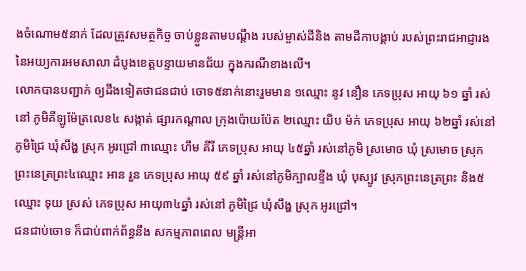ងចំណោម៥នាក់ ដែលត្រូវសមត្ថកិច្ច ចាប់ខ្លួនតាមបណ្តឹង របស់ម្ចាស់ដីនិង តាមដីកាបង្គាប់ របស់ព្រះរាជអាជ្ញារង នៃអយ្យការអមសាលា ដំបូងខេត្តបន្ទាយមានជ័យ ក្នុងករណីខាងលើ។
លោកបានបញ្ជាក់ ឲ្យដឹងទៀតថាជនជាប់ ចោទ៥នាក់នោះរួមមាន ១ឈ្មោះ នូវ នឿន ភេទប្រុស អាយុ ៦១ ឆ្នាំ រស់នៅ ភូមិគីឡូម៉ែត្រលេខ៤ សង្កាត់ ផ្សារកណ្តាល ក្រុងប៉ោយប៉ែត ២ឈ្មោះ យិប ម៉ក់ ភេទប្រុស អាយុ ៦២ឆ្នាំ រស់នៅ ភូមិជ្រៃ ឃុំសឹង្ហ ស្រុក អូរជ្រៅ ៣ឈ្មោះ ហឹម គីរី ភេទប្រុស អាយុ ៤៥ឆ្នាំ រស់នៅភូមិ ស្រមោច ឃុំ ស្រមោច ស្រុក ព្រះនេត្រព្រះ៤ឈ្មោះ អាន រួន ភេទប្រុស អាយុ ៥៩ ឆ្នាំ រស់នៅភូមិក្បាលខ្ទីង ឃុំ បុស្បូវ ស្រុកព្រះនេត្រព្រះ និង៥ឈ្មោះ ទុយ ស្រស់ ភេទប្រុស អាយុ៣៤ឆ្នាំ រស់នៅ ភូមិជ្រៃ ឃុំសឹង្ហ ស្រុក អូរជ្រៅ។
ជនជាប់ចោទ ក៏ជាប់ពាក់ព័ន្ធនឹង សកម្មភាពពេល មន្ត្រីអា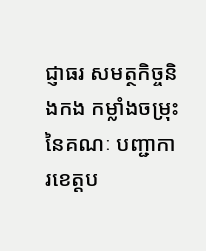ជ្ញាធរ សមត្ថកិច្ចនិងកង កម្លាំងចម្រុះនៃគណៈ បញ្ជាការខេត្តប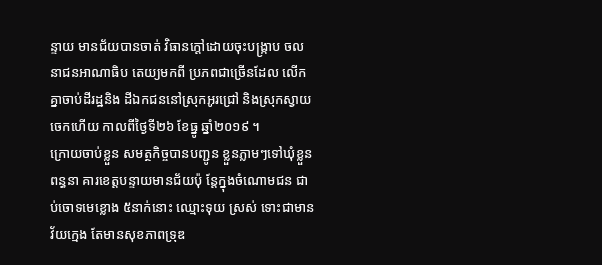ន្ទាយ មានជ័យបានចាត់ វិធានក្តៅដោយចុះបង្ក្រាប ចលនាជនអាណាធិប តេយ្យមកពី ប្រភពជាច្រើនដែល លើកគ្នាចាប់ដីរដ្ឋនិង ដីឯកជននៅស្រុកអូរជ្រៅ និងស្រុកស្វាយចេកហើយ កាលពីថ្ងៃទី២៦ ខែធ្នូ ឆ្នាំ២០១៩ ។
ក្រោយចាប់ខ្លួន សមត្ថកិច្ចបានបញ្ជូន ខ្លួនភ្លាមៗទៅឃុំខ្លួនពន្ធនា គារខេត្តបន្ទាយមានជ័យប៉ុ ន្តែក្នុងចំណោមជន ជាប់ចោទមេខ្លោង ៥នាក់នោះ ឈ្មោះទុយ ស្រស់ ទោះជាមានវ័យក្មេង តែមានសុខភាពទ្រុឌ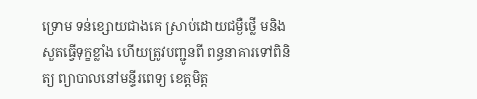ទ្រោម ទន់ខ្សោយជាងគេ ស្រាប់ដោយជម្ងឺថ្លើ មនិងសួតធ្វើទុក្ខខ្លាំង ហើយត្រូវបញ្ជូនពី ពន្ធនាគារទៅពិនិត្យ ព្យាបាលនៅមន្ទីរពេទ្យ ខេត្តមិត្ត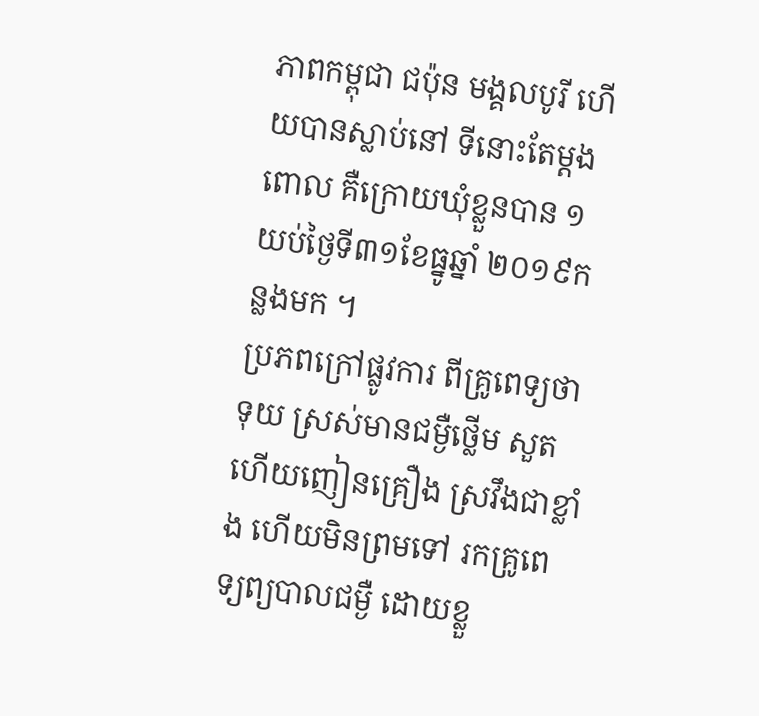ភាពកម្ពុជា ជប៉ុន មង្គលបូរី ហើយបានស្លាប់នៅ ទីនោះតែម្តងពោល គឺក្រោយឃុំខ្លួនបាន ១យប់ថ្ងៃទី៣១ខែធ្នូឆ្នាំ ២០១៩កន្លងមក ។
ប្រភពក្រៅផ្លូវការ ពីគ្រូពេទ្យថា ទុយ ស្រស់មានជម្ងឺថ្លើម សួត ហើយញៀនគ្រឿង ស្រវឹងជាខ្លាំង ហើយមិនព្រមទៅ រកគ្រូពេទ្យព្យបាលជម្ងឺ ដោយខ្លួ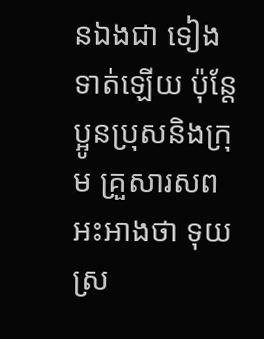នឯងជា ទៀងទាត់ឡើយ ប៉ុន្តែប្អូនប្រុសនិងក្រុម គ្រួសារសពអះអាងថា ទុយ ស្រ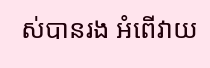ស់បានរង អំពើវាយ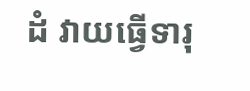ដំ វាយធ្វើទារុ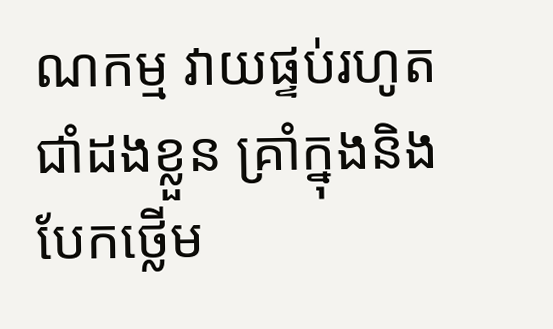ណកម្ម វាយផ្ទប់រហូតជាំដងខ្លួន គ្រាំក្នុងនិងបែកថ្លើម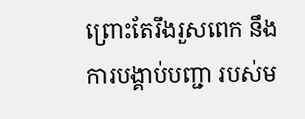ព្រោះតែរឹងរួសពេក នឹងការបង្គាប់បញ្ជា របស់ម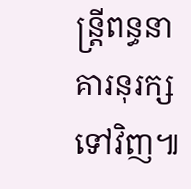ន្ត្រីពន្ធនា គារនុរក្សទៅវិញ៕